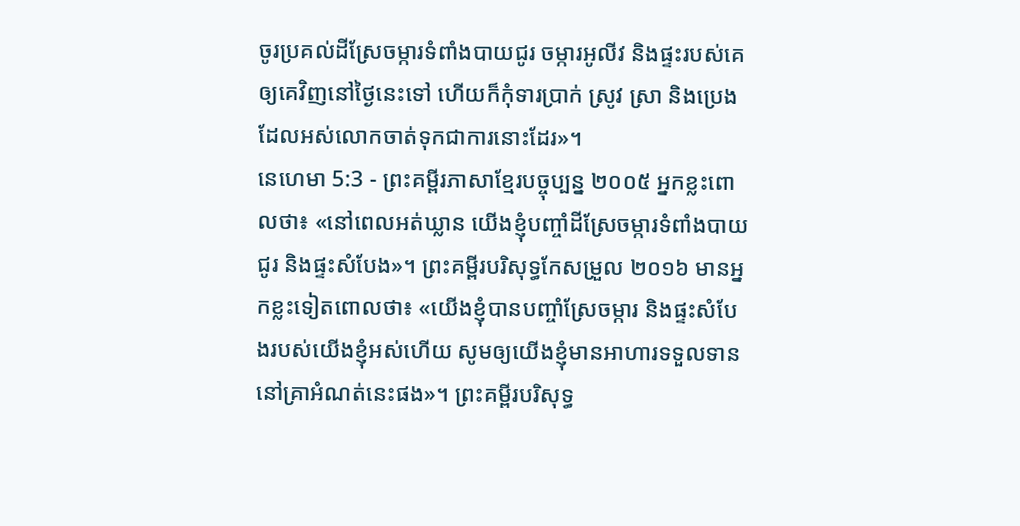ចូរប្រគល់ដីស្រែចម្ការទំពាំងបាយជូរ ចម្ការអូលីវ និងផ្ទះរបស់គេឲ្យគេវិញនៅថ្ងៃនេះទៅ ហើយក៏កុំទារប្រាក់ ស្រូវ ស្រា និងប្រេង ដែលអស់លោកចាត់ទុកជាការនោះដែរ»។
នេហេមា 5:3 - ព្រះគម្ពីរភាសាខ្មែរបច្ចុប្បន្ន ២០០៥ អ្នកខ្លះពោលថា៖ «នៅពេលអត់ឃ្លាន យើងខ្ញុំបញ្ចាំដីស្រែចម្ការទំពាំងបាយជូរ និងផ្ទះសំបែង»។ ព្រះគម្ពីរបរិសុទ្ធកែសម្រួល ២០១៦ មានអ្នកខ្លះទៀតពោលថា៖ «យើងខ្ញុំបានបញ្ចាំស្រែចម្ការ និងផ្ទះសំបែងរបស់យើងខ្ញុំអស់ហើយ សូមឲ្យយើងខ្ញុំមានអាហារទទួលទាន នៅគ្រាអំណត់នេះផង»។ ព្រះគម្ពីរបរិសុទ្ធ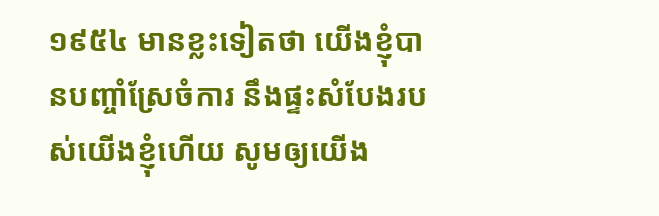១៩៥៤ មានខ្លះទៀតថា យើងខ្ញុំបានបញ្ចាំស្រែចំការ នឹងផ្ទះសំបែងរបស់យើងខ្ញុំហើយ សូមឲ្យយើង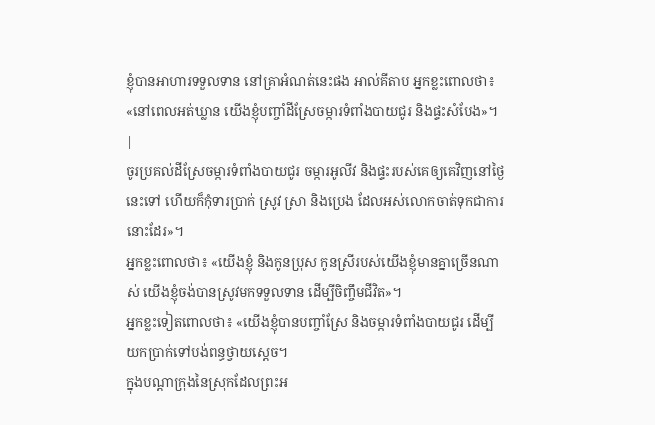ខ្ញុំបានអាហារទទួលទាន នៅគ្រាអំណត់នេះផង អាល់គីតាប អ្នកខ្លះពោលថា៖ «នៅពេលអត់ឃ្លាន យើងខ្ញុំបញ្ចាំដីស្រែចម្ការទំពាំងបាយជូរ និងផ្ទះសំបែង»។ |
ចូរប្រគល់ដីស្រែចម្ការទំពាំងបាយជូរ ចម្ការអូលីវ និងផ្ទះរបស់គេឲ្យគេវិញនៅថ្ងៃនេះទៅ ហើយក៏កុំទារប្រាក់ ស្រូវ ស្រា និងប្រេង ដែលអស់លោកចាត់ទុកជាការនោះដែរ»។
អ្នកខ្លះពោលថា៖ «យើងខ្ញុំ និងកូនប្រុស កូនស្រីរបស់យើងខ្ញុំមានគ្នាច្រើនណាស់ យើងខ្ញុំចង់បានស្រូវមកទទួលទាន ដើម្បីចិញ្ចឹមជីវិត»។
អ្នកខ្លះទៀតពោលថា៖ «យើងខ្ញុំបានបញ្ចាំស្រែ និងចម្ការទំពាំងបាយជូរ ដើម្បីយកប្រាក់ទៅបង់ពន្ធថ្វាយស្ដេច។
ក្នុងបណ្ដាក្រុងនៃស្រុកដែលព្រះអ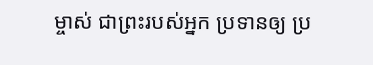ម្ចាស់ ជាព្រះរបស់អ្នក ប្រទានឲ្យ ប្រ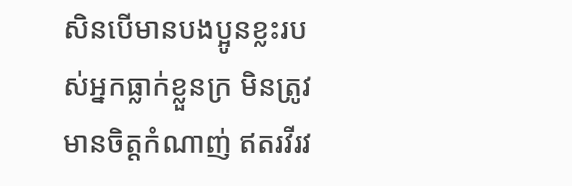សិនបើមានបងប្អូនខ្លះរបស់អ្នកធ្លាក់ខ្លួនក្រ មិនត្រូវមានចិត្តកំណាញ់ ឥតរវីរវ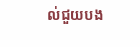ល់ជួយបង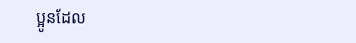ប្អូនដែល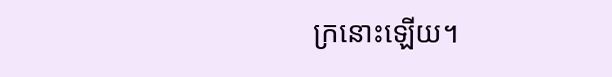ក្រនោះឡើយ។